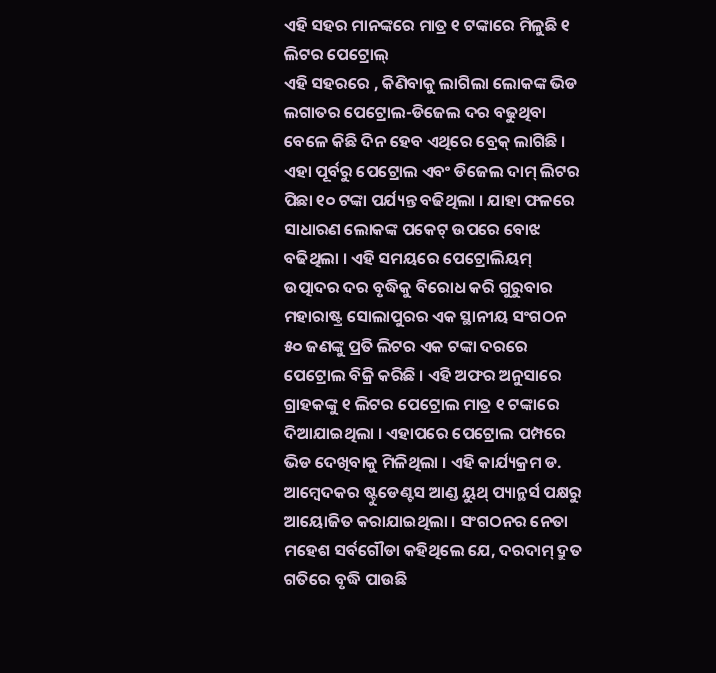ଏହି ସହର ମାନଙ୍କରେ ମାତ୍ର ୧ ଟଙ୍କାରେ ମିଳୁଛି ୧ ଲିଟର ପେଟ୍ରୋଲ୍
ଏହି ସହରରେ , କିଣିବାକୁ ଲାଗିଲା ଲୋକଙ୍କ ଭିଡ
ଲଗାତର ପେଟ୍ରୋଲ-ଡିଜେଲ ଦର ବଢୁଥିବା ବେଳେ କିଛି ଦିନ ହେବ ଏଥିରେ ବ୍ରେକ୍ ଲାଗିଛି । ଏହା ପୂର୍ବରୁ ପେଟ୍ରୋଲ ଏବଂ ଡିଜେଲ ଦାମ୍ ଲିଟର ପିଛା ୧୦ ଟଙ୍କା ପର୍ଯ୍ୟନ୍ତ ବଢିଥିଲା । ଯାହା ଫଳରେ ସାଧାରଣ ଲୋକଙ୍କ ପକେଟ୍ ଉପରେ ବୋଝ ବଢିଥିଲା । ଏହି ସମୟରେ ପେଟ୍ରୋଲିୟମ୍ ଉତ୍ପାଦର ଦର ବୃଦ୍ଧିକୁ ବିରୋଧ କରି ଗୁରୁବାର ମହାରାଷ୍ଟ୍ର ସୋଲାପୁରର ଏକ ସ୍ଥାନୀୟ ସଂଗଠନ ୫୦ ଜଣଙ୍କୁ ପ୍ରତି ଲିଟର ଏକ ଟଙ୍କା ଦରରେ ପେଟ୍ରୋଲ ବିକ୍ରି କରିଛି । ଏହି ଅଫର ଅନୁସାରେ ଗ୍ରାହକଙ୍କୁ ୧ ଲିଟର ପେଟ୍ରୋଲ ମାତ୍ର ୧ ଟଙ୍କାରେ ଦିଆଯାଇଥିଲା । ଏହାପରେ ପେଟ୍ରୋଲ ପମ୍ପରେ ଭିଡ ଦେଖିବାକୁ ମିଳିଥିଲା । ଏହି କାର୍ଯ୍ୟକ୍ରମ ଡ. ଆମ୍ବେଦକର ଷ୍ଟୁଡେଣ୍ଟସ ଆଣ୍ଡ ୟୁଥ୍ ପ୍ୟାନ୍ଥର୍ସ ପକ୍ଷରୁ ଆୟୋଜିତ କରାଯାଇଥିଲା । ସଂଗଠନର ନେତା ମହେଶ ସର୍ବଗୌଡା କହିଥିଲେ ଯେ, ଦରଦାମ୍ ଦ୍ରୁତ ଗତିରେ ବୃଦ୍ଧି ପାଉଛି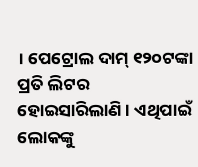। ପେଟ୍ରୋଲ ଦାମ୍ ୧୨୦ଟଙ୍କା ପ୍ରତି ଲିଟର ହୋଇସାରିଲାଣି । ଏଥିପାଇଁ ଲୋକଙ୍କୁ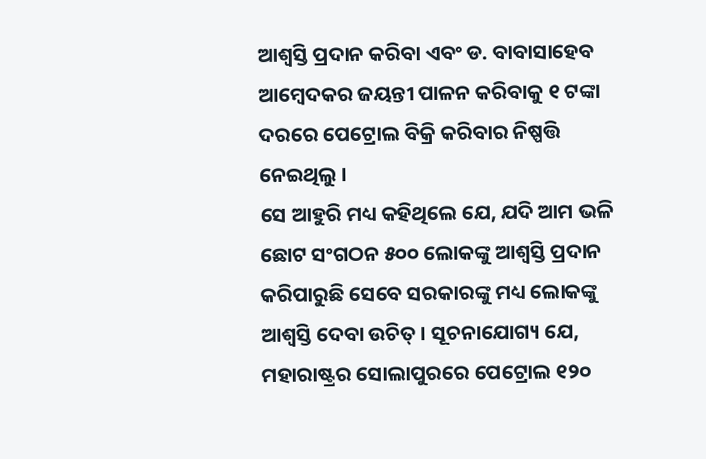ଆଶ୍ବସ୍ତି ପ୍ରଦାନ କରିବା ଏବଂ ଡ. ବାବାସାହେବ ଆମ୍ବେଦକର ଜୟନ୍ତୀ ପାଳନ କରିବାକୁ ୧ ଟଙ୍କା ଦରରେ ପେଟ୍ରୋଲ ବିକ୍ରି କରିବାର ନିଷ୍ପତ୍ତି ନେଇଥିଲୁ ।
ସେ ଆହୁରି ମଧ୍ୟ କହିଥିଲେ ଯେ, ଯଦି ଆମ ଭଳି ଛୋଟ ସଂଗଠନ ୫୦୦ ଲୋକଙ୍କୁ ଆଶ୍ବସ୍ତି ପ୍ରଦାନ କରିପାରୁଛି ସେବେ ସରକାରଙ୍କୁ ମଧ୍ୟ ଲୋକଙ୍କୁ ଆଶ୍ବସ୍ତି ଦେବା ଉଚିତ୍ । ସୂଚନାଯୋଗ୍ୟ ଯେ, ମହାରାଷ୍ଟ୍ରର ସୋଲାପୁରରେ ପେଟ୍ରୋଲ ୧୨୦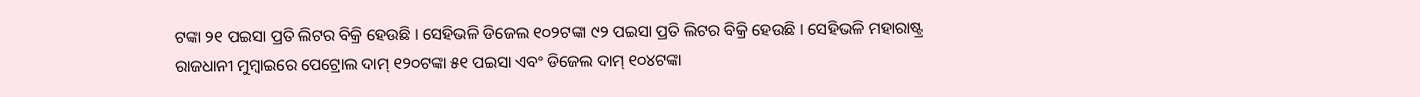ଟଙ୍କା ୨୧ ପଇସା ପ୍ରତି ଲିଟର ବିକ୍ରି ହେଉଛି । ସେହିଭଳି ଡିଜେଲ ୧୦୨ଟଙ୍କା ୯୨ ପଇସା ପ୍ରତି ଲିଟର ବିକ୍ରି ହେଉଛି । ସେହିଭଳି ମହାରାଷ୍ଟ୍ର ରାଜଧାନୀ ମୁମ୍ବାଇରେ ପେଟ୍ରୋଲ ଦାମ୍ ୧୨୦ଟଙ୍କା ୫୧ ପଇସା ଏବଂ ଡିଜେଲ ଦାମ୍ ୧୦୪ଟଙ୍କା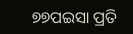୭୭ପଇସା ପ୍ରତି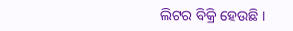ଲିଟର ବିକ୍ରି ହେଉଛି ।